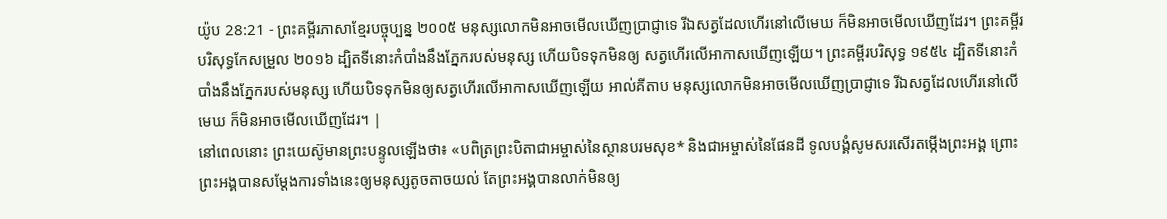យ៉ូប 28:21 - ព្រះគម្ពីរភាសាខ្មែរបច្ចុប្បន្ន ២០០៥ មនុស្សលោកមិនអាចមើលឃើញប្រាជ្ញាទេ រីឯសត្វដែលហើរនៅលើមេឃ ក៏មិនអាចមើលឃើញដែរ។ ព្រះគម្ពីរបរិសុទ្ធកែសម្រួល ២០១៦ ដ្បិតទីនោះកំបាំងនឹងភ្នែករបស់មនុស្ស ហើយបិទទុកមិនឲ្យ សត្វហើរលើអាកាសឃើញឡើយ។ ព្រះគម្ពីរបរិសុទ្ធ ១៩៥៤ ដ្បិតទីនោះកំបាំងនឹងភ្នែករបស់មនុស្ស ហើយបិទទុកមិនឲ្យសត្វហើរលើអាកាសឃើញឡើយ អាល់គីតាប មនុស្សលោកមិនអាចមើលឃើញប្រាជ្ញាទេ រីឯសត្វដែលហើរនៅលើមេឃ ក៏មិនអាចមើលឃើញដែរ។ |
នៅពេលនោះ ព្រះយេស៊ូមានព្រះបន្ទូលឡើងថា៖ «បពិត្រព្រះបិតាជាអម្ចាស់នៃស្ថានបរមសុខ* និងជាអម្ចាស់នៃផែនដី ទូលបង្គំសូមសរសើរតម្កើងព្រះអង្គ ព្រោះព្រះអង្គបានសម្តែងការទាំងនេះឲ្យមនុស្សតូចតាចយល់ តែព្រះអង្គបានលាក់មិនឲ្យ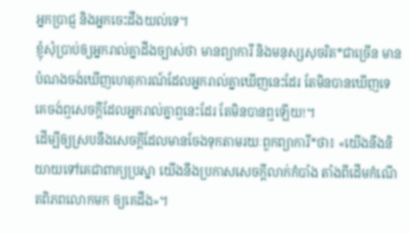អ្នកប្រាជ្ញ និងអ្នកចេះដឹងយល់ទេ។
ខ្ញុំសុំប្រាប់ឲ្យអ្នករាល់គ្នាដឹងច្បាស់ថា មានព្យាការី និងមនុស្សសុចរិត*ជាច្រើន មានបំណងចង់ឃើញហេតុការណ៍ដែលអ្នករាល់គ្នាឃើញនេះដែរ តែមិនបានឃើញទេ គេចង់ឮសេចក្ដីដែលអ្នករាល់គ្នាឮនេះដែរ តែមិនបានឮឡើយ!។
ដើម្បីឲ្យស្របនឹងសេចក្ដីដែលមានចែងទុកតាមរយៈពួកព្យាការី*ថា៖ «យើងនឹងនិយាយទៅគេជាពាក្យប្រស្នា យើងនឹងប្រកាសសេចក្ដីលាក់កំបាំង តាំងពីដើមកំណើតពិភពលោកមក ឲ្យគេដឹង»។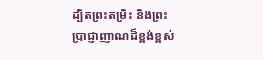ដ្បិតព្រះតម្រិះ និងព្រះប្រាជ្ញាញាណដ៏ខ្ពង់ខ្ពស់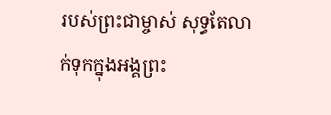របស់ព្រះជាម្ចាស់ សុទ្ធតែលាក់ទុកក្នុងអង្គព្រះ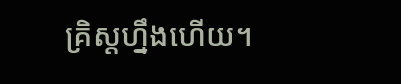គ្រិស្តហ្នឹងហើយ។